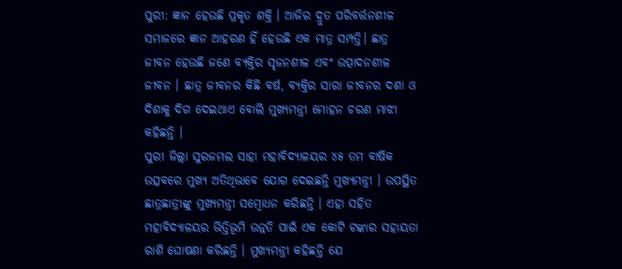ପୁରୀ: ଜ୍ଞାନ ହେଉଛି ପ୍ରକୃତ ଶକ୍ତି । ଆଜିର ଦ୍ରୁତ ପରିବର୍ତ୍ତନଶୀଳ ସମାଜରେ ଜ୍ଞାନ ଆହରଣ ହିଁ ହେଉଛି ଏକ ମାତ୍ର ସମ୍ପତ୍ତି। ଛାତ୍ର ଜୀବନ ହେଉଛି ଜଣେ ବ୍ୟକ୍ତିର ସୃଜନଶୀଳ ଏବଂ ଉତ୍ପାଦନଶୀଳ ଜୀବନ । ଛାତ୍ର ଜୀବନର କିଛି ବର୍ଷ, ବ୍ୟକ୍ତିର ସାରା ଜୀବନର ଦଶା ଓ ଦିଶାକୁ ଦିଗ ଦେଇଥାଏ ବୋଲି ମୁଖ୍ୟମନ୍ତ୍ରୀ ମୋହନ ଚରଣ ମାଝୀ କହିଛନ୍ତି ।
ପୁରୀ ଜିଲ୍ଲା ସୁରଜମଲ ସାହା ମହାବିଦ୍ୟାଳୟର ୪୫ ତମ ବାର୍ଷିକ ଉତ୍ସବରେ ମୁଖ୍ୟ ଅତିଥିଭାବେ ଯୋଗ ଦେଇଛନ୍ତି ମୁଖ୍ୟମନ୍ତ୍ରୀ । ଉପସ୍ଥିତ ଛାତ୍ରଛାତ୍ରୀଙ୍କୁ ମୁଖ୍ୟମନ୍ତ୍ରୀ ସମ୍ବୋଧନ କରିଛନ୍ତି । ଏହା ସହିତ ମହାବିଦ୍ୟାଳୟର ଭିତ୍ତିଭୂମି ଉନ୍ନତି ପାଇଁ ଏକ କୋଟି ଟଙ୍କାର ସହାୟତା ରାଶି ଘୋଷଣା କରିଛନ୍ତି । ମୁଖ୍ୟମନ୍ତ୍ରୀ କହିଛନ୍ତି ଯେ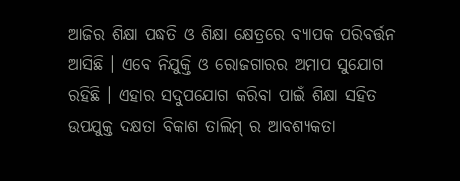ଆଜିର ଶିକ୍ଷା ପଦ୍ଧତି ଓ ଶିକ୍ଷା କ୍ଷେତ୍ରରେ ବ୍ୟାପକ ପରିବର୍ତ୍ତନ ଆସିଛି । ଏବେ ନିଯୁକ୍ତି ଓ ରୋଜଗାରର ଅମାପ ସୁଯୋଗ ରହିଛି । ଏହାର ସଦୁପଯୋଗ କରିବା ପାଇଁ ଶିକ୍ଷା ସହିତ ଉପଯୁକ୍ତ ଦକ୍ଷତା ବିକାଶ ତାଲିମ୍ ର ଆବଶ୍ୟକତା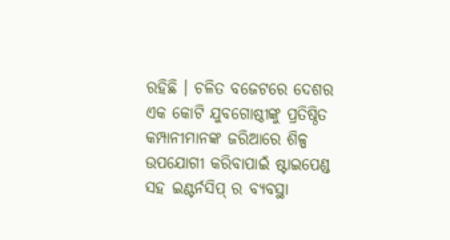ରହିଛି । ଚଳିତ ବଜେଟରେ ଦେଶର ଏକ କୋଟି ଯୁବଗୋଷ୍ଠୀଙ୍କୁ ପ୍ରତିଷ୍ଠିତ କମ୍ପାନୀମାନଙ୍କ ଜରିଆରେ ଶିଳ୍ପ ଉପଯୋଗୀ କରିବାପାଇଁ ଷ୍ଟାଇପେଣ୍ଡ ସହ ଇଣ୍ଟର୍ନସିପ୍ ର ବ୍ୟବସ୍ଥା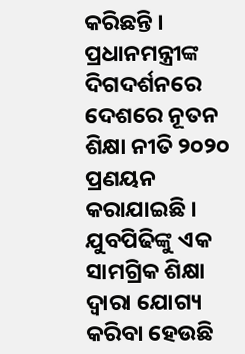କରିଛନ୍ତି । ପ୍ରଧାନମନ୍ତ୍ରୀଙ୍କ ଦିଗଦର୍ଶନରେ ଦେଶରେ ନୂତନ ଶିକ୍ଷା ନୀତି ୨୦୨୦ ପ୍ରଣୟନ କରାଯାଇଛି । ଯୁବପିଢିଙ୍କୁ ଏକ ସାମଗ୍ରିକ ଶିକ୍ଷା ଦ୍ଵାରା ଯୋଗ୍ୟ କରିବା ହେଉଛି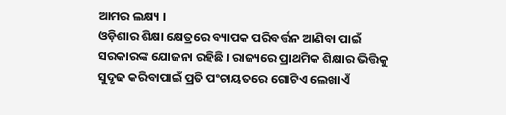ଆମର ଲକ୍ଷ୍ୟ ।
ଓଡ଼ିଶାର ଶିକ୍ଷା କ୍ଷେତ୍ରରେ ବ୍ୟାପକ ପରିବର୍ତ୍ତନ ଆଣିବା ପାଇଁ ସରକାରଙ୍କ ଯୋଜନା ରହିଛି । ରାଜ୍ୟରେ ପ୍ରାଥମିକ ଶିକ୍ଷାର ଭିତ୍ତିକୁ ସୁଦୃଢ କରିବାପାଇଁ ପ୍ରତି ପଂଚାୟତରେ ଗୋଟିଏ ଲେଖାଏଁ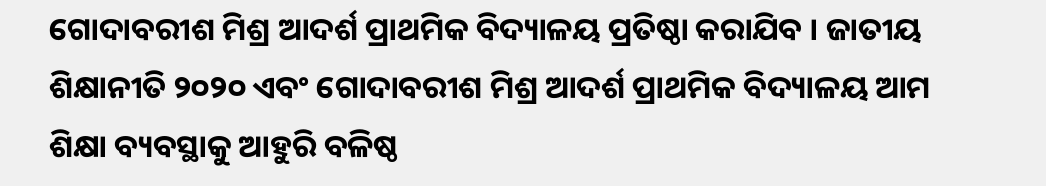ଗୋଦାବରୀଶ ମିଶ୍ର ଆଦର୍ଶ ପ୍ରାଥମିକ ବିଦ୍ୟାଳୟ ପ୍ରତିଷ୍ଠା କରାଯିବ । ଜାତୀୟ ଶିକ୍ଷାନୀତି ୨୦୨୦ ଏବଂ ଗୋଦାବରୀଶ ମିଶ୍ର ଆଦର୍ଶ ପ୍ରାଥମିକ ବିଦ୍ୟାଳୟ ଆମ ଶିକ୍ଷା ବ୍ୟବସ୍ଥାକୁ ଆହୁରି ବଳିଷ୍ଠ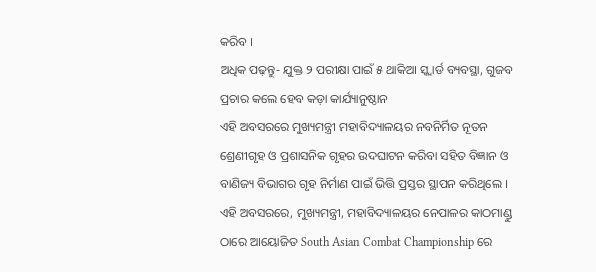କରିବ ।
ଅଧିକ ପଢ଼ନ୍ତୁ- ଯୁକ୍ତ ୨ ପରୀକ୍ଷା ପାଇଁ ୫ ଥାକିଆ ସ୍କ୍ୱାର୍ଡ ବ୍ୟବସ୍ଥା, ଗୁଜବ ପ୍ରଚାର କଲେ ହେବ କଡ଼ା କାର୍ଯ୍ୟାନୁଷ୍ଠାନ
ଏହି ଅବସରରେ ମୁଖ୍ୟମନ୍ତ୍ରୀ ମହାବିଦ୍ୟାଳୟର ନବନିର୍ମିତ ନୂତନ ଶ୍ରେଣୀଗୃହ ଓ ପ୍ରଶାସନିକ ଗୃହର ଉଦଘାଟନ କରିବା ସହିତ ବିଜ୍ଞାନ ଓ ବାଣିଜ୍ୟ ବିଭାଗର ଗୃହ ନିର୍ମାଣ ପାଇଁ ଭିତ୍ତି ପ୍ରସ୍ତର ସ୍ଥାପନ କରିଥିଲେ । ଏହି ଅବସରରେ, ମୁଖ୍ୟମନ୍ତ୍ରୀ, ମହାବିଦ୍ୟାଳୟର ନେପାଳର କାଠମାଣ୍ଡୁ ଠାରେ ଆୟୋଜିତ South Asian Combat Championship ରେ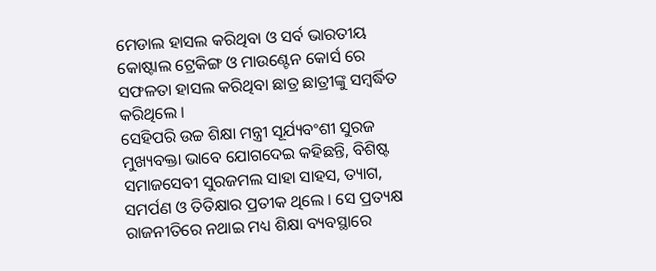ମେଡାଲ ହାସଲ କରିଥିବା ଓ ସର୍ବ ଭାରତୀୟ କୋଷ୍ଟାଲ ଟ୍ରେକିଙ୍ଗ ଓ ମାଉଣ୍ଟେନ କୋର୍ସ ରେ ସଫଳତା ହାସଲ କରିଥିବା ଛାତ୍ର ଛାତ୍ରୀଙ୍କୁ ସମ୍ବର୍ଦ୍ଧିତ କରିଥିଲେ ।
ସେହିପରି ଉଚ୍ଚ ଶିକ୍ଷା ମନ୍ତ୍ରୀ ସୂର୍ଯ୍ୟବଂଶୀ ସୁରଜ ମୁଖ୍ୟବକ୍ତା ଭାବେ ଯୋଗଦେଇ କହିଛନ୍ତି, ବିଶିଷ୍ଟ ସମାଜସେବୀ ସୁରଜମଲ ସାହା ସାହସ, ତ୍ୟାଗ, ସମର୍ପଣ ଓ ତିତିକ୍ଷାର ପ୍ରତୀକ ଥିଲେ । ସେ ପ୍ରତ୍ୟକ୍ଷ ରାଜନୀତିରେ ନଥାଇ ମଧ୍ୟ ଶିକ୍ଷା ବ୍ୟବସ୍ଥାରେ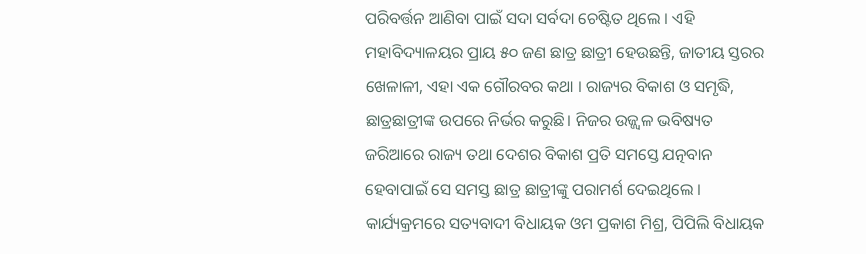ପରିବର୍ତ୍ତନ ଆଣିବା ପାଇଁ ସଦା ସର୍ବଦା ଚେଷ୍ଟିତ ଥିଲେ । ଏହି ମହାବିଦ୍ୟାଳୟର ପ୍ରାୟ ୫୦ ଜଣ ଛାତ୍ର ଛାତ୍ରୀ ହେଉଛନ୍ତି, ଜାତୀୟ ସ୍ତରର ଖେଳାଳୀ, ଏହା ଏକ ଗୌରବର କଥା । ରାଜ୍ୟର ବିକାଶ ଓ ସମୃଦ୍ଧି, ଛାତ୍ରଛାତ୍ରୀଙ୍କ ଉପରେ ନିର୍ଭର କରୁଛି। ନିଜର ଉଜ୍ଜ୍ୱଳ ଭବିଷ୍ୟତ ଜରିଆରେ ରାଜ୍ୟ ତଥା ଦେଶର ବିକାଶ ପ୍ରତି ସମସ୍ତେ ଯତ୍ନବାନ ହେବାପାଇଁ ସେ ସମସ୍ତ ଛାତ୍ର ଛାତ୍ରୀଙ୍କୁ ପରାମର୍ଶ ଦେଇଥିଲେ ।
କାର୍ଯ୍ୟକ୍ରମରେ ସତ୍ୟବାଦୀ ବିଧାୟକ ଓମ ପ୍ରକାଶ ମିଶ୍ର, ପିପିଲି ବିଧାୟକ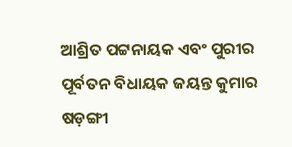ଆଶ୍ରିତ ପଟ୍ଟନାୟକ ଏବଂ ପୁରୀର ପୂର୍ବତନ ବିଧାୟକ ଜୟନ୍ତ କୁମାର ଷଡ଼ଙ୍ଗୀ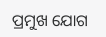ପ୍ରମୁଖ ଯୋଗ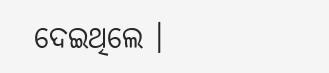ଦେଇଥିଲେ ।